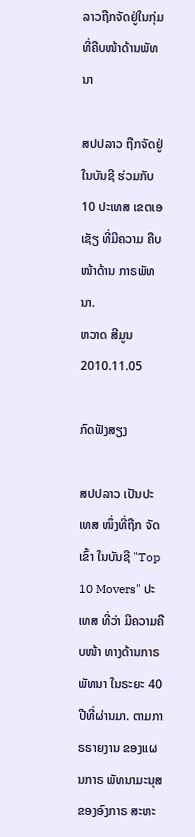ລາວຖືກຈັດຢູ່ໃນກຸ່ມ ທີ່ຄືບໜ້າດ້ານພັທນາ

ສປປລາວ ຖືກຈັດຢູ່ ໃນບັນຊີ ຮ່ວມກັບ 10 ປະເທສ ເຂຕເອເຊັຽ ທີ່ມີຄວາມ ຄືບໜ້າດ້ານ ກາຣພັທນາ.
ຫວາດ ສີມູນ
2010.11.05

ກົດຟັງສຽງ

ສປປລາວ ເປັນປະເທສ ໜຶ່ງທີ່ຖືກ ຈັດເຂົ້າ ໃນບັນຊີ "Top 10 Movers" ປະເທສ ທີ່ວ່າ ມີຄວາມຄືບໜ້າ ທາງດ້ານກາຣ ພັທນາ ໃນຣະຍະ 40 ປີທີ່ຜ່ານມາ. ຕາມກາຣຣາຍງານ ຂອງແຜນກາຣ ພັທນາມະນຸສ ຂອງອົງກາຣ ສະຫະ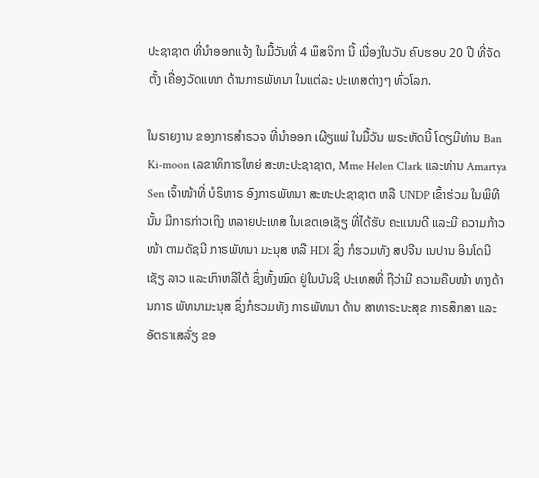ປະຊາຊາຕ ທີ່ນຳອອກແຈ້ງ ໃນມື້ວັນທີ່ 4 ພຶສຈິກາ ນີ້ ເນື່ອງໃນວັນ ຄົບຮອບ 20 ປີ ທີ່ຈັດຕັ້ງ ເຄື່ອງວັດແທກ ດ້ານກາຣພັທນາ ໃນແຕ່ລະ ປະເທສຕ່າງໆ ທົ່ວໂລກ.

ໃນຣາຍງານ ຂອງກາຣສໍາຣວຈ ທີ່ນໍາອອກ ເຜີຽແພ່ ໃນມື້ວັນ ພຣະຫັດນີ້ ໂດຽມີທ່ານ Ban Ki-moon ເລຂາທິກາຣໃຫຍ່ ສະຫະປະຊາຊາຕ, Mme Helen Clark ແລະທ່ານ Amartya Sen ເຈົ້າໜ້າທີ່ ບໍຣິຫາຣ ອົງກາຣພັທນາ ສະຫະປະຊາຊາຕ ຫລື UNDP ເຂົ້າຮ່ວມ ໃນພິທີນັ້ນ ມີກາຣກ່າວເຖິງ ຫລາຍປະເທສ ໃນເຂຕເອເຊັຽ ທີ່ໄດ້ຮັບ ຄະແນນດີ ແລະມີ ຄວາມກ້າວໜ້າ ຕາມດັຊນີ ກາຣພັທນາ ມະນຸສ ຫລື HDI ຊຶ່ງ ກໍຮວມທັງ ສປຈີນ ເນປານ ອິນໂດນີເຊັຽ ລາວ ແລະເກົາຫລີໃຕ້ ຊຶ່ງທັ້ງໝົດ ຢູ່ໃນບັນຊີ ປະເທສທີ່ ຖືວ່າມີ ຄວາມຄືບໜ້າ ທາງດ້ານກາຣ ພັທນາມະນຸສ ຊຶ່ງກໍຮວມທັງ ກາຣພັທນາ ດ້ານ ສາທາຣະນະສຸຂ ກາຣສຶກສາ ແລະ ອັຕຣາເສລັ່ຽ ຂອ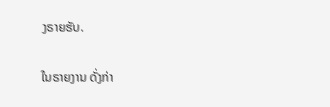ງຣາຍຮັບ.

ໃນຣາຍງານ ດັ່ງກ່າ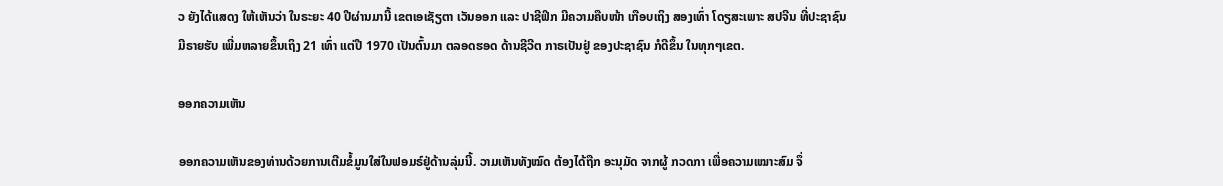ວ ຍັງໄດ້ແສດງ ໃຫ້ເຫັນວ່າ ໃນຣະຍະ 40 ປີຜ່ານມານີ້ ເຂຕເອເຊັຽຕາ ເວັນອອກ ແລະ ປາຊີຟິກ ມີຄວາມຄືບໜ້າ ເກືອບເຖິງ ສອງເທົ່າ ໂດຽສະເພາະ ສປຈີນ ທີ່ປະຊາຊົນ ມີຣາຍຮັບ ເພີ່ມຫລາຍຂຶ້ນເຖິງ 21 ເທົ່າ ແຕ່ປີ 1970 ເປັນຕົ້ນມາ ຕລອດຮອດ ດ້ານຊີວີຕ ກາຣເປັນຢູ່ ຂອງປະຊາຊົນ ກໍດີຂຶ້ນ ໃນທຸກໆເຂຕ.

ອອກຄວາມເຫັນ

ອອກຄວາມເຫັນຂອງທ່ານດ້ວຍການເຕີມຂໍ້ມູນໃສ່ໃນຟອມຣ໌ຢູ່ດ້ານລຸ່ມນີ້. ວາມເຫັນທັງໝົດ ຕ້ອງໄດ້ຖືກ ອະນຸມັດ ຈາກຜູ້ ກວດກາ ເພື່ອຄວາມເໝາະສົມ ຈຶ່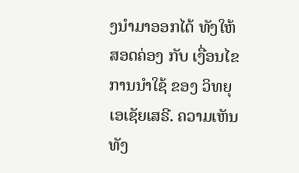ງນໍາມາອອກໄດ້ ທັງໃຫ້ສອດຄ່ອງ ກັບ ເງື່ອນໄຂ ການນຳໃຊ້ ຂອງ ວິທຍຸເອເຊັຍເສຣີ. ຄວາມເຫັນທັງ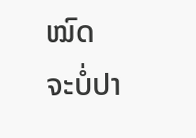ໝົດ ຈະບໍ່ປາ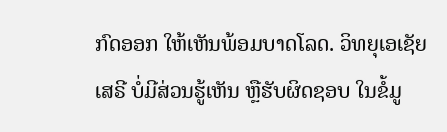ກົດອອກ ໃຫ້ເຫັນພ້ອມບາດໂລດ. ວິທຍຸເອເຊັຍເສຣີ ບໍ່ມີສ່ວນຮູ້ເຫັນ ຫຼືຮັບຜິດຊອບ ໃນຂໍ້ມູ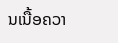ນເນື້ອຄວາ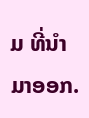ມ ທີ່ນໍາມາອອກ.